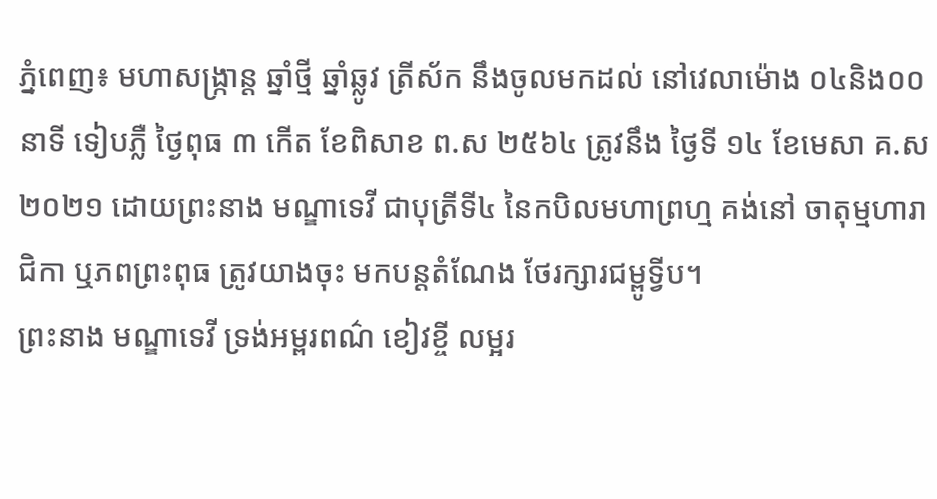ភ្នំពេញ៖ មហាសង្ក្រាន្ត ឆ្នាំថ្មី ឆ្នាំឆ្លូវ ត្រីស័ក នឹងចូលមកដល់ នៅវេលាម៉ោង ០៤និង០០ នាទី ទៀបភ្លឺ ថ្ងៃពុធ ៣ កើត ខែពិសាខ ព.ស ២៥៦៤ ត្រូវនឹង ថ្ងៃទី ១៤ ខែមេសា គ.ស ២០២១ ដោយព្រះនាង មណ្ឌាទេវី ជាបុត្រីទី៤ នៃកបិលមហាព្រហ្ម គង់នៅ ចាតុម្មហារាជិកា ឬភពព្រះពុធ ត្រូវយាងចុះ មកបន្តតំណែង ថែរក្សារជម្ពូទ្វីប។
ព្រះនាង មណ្ឌាទេវី ទ្រង់អម្ពរពណ៌ ខៀវខ្ចី លម្អរ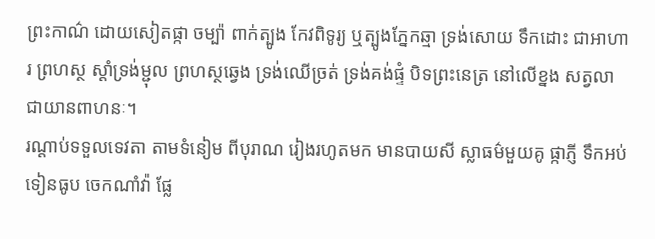ព្រះកាណ៌ ដោយសៀតផ្កា ចម្ប៉ា ពាក់ត្បូង កែវពិទូរ្យ ឬត្បូងភ្នែកឆ្មា ទ្រង់សោយ ទឹកដោះ ជាអាហារ ព្រហស្ថ ស្ដាំទ្រង់ម្ជុល ព្រហស្ថឆ្វេង ទ្រង់ឈើច្រត់ ទ្រង់គង់ផ្ទំ បិទព្រះនេត្រ នៅលើខ្នង សត្វលា ជាយានពាហនៈ។
រណ្តាប់ទទួលទេវតា តាមទំនៀម ពីបុរាណ រៀងរហូតមក មានបាយសី ស្លាធម៌មួយគូ ផ្កាភ្ញី ទឹកអប់ទៀនធូប ចេកណាំវ៉ា ផ្លែ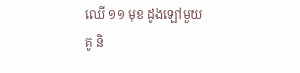ឈើ ១១ មុខ ដូងឡៅមួយគូ និ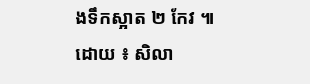ងទឹកស្អាត ២ កែវ ៕
ដោយ ៖ សិលា